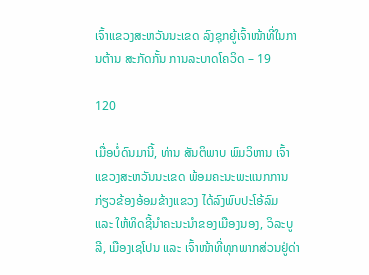ເຈົ້າແຂວງສະຫວັນນະເຂດ ລົງຊຸກຍູ້ເຈົ້າໜ້າທີ່ໃນການຕ້ານ ສະກັດກັ້ນ ການລະບາດໂຄວິດ – 19

120

ເມື່ອບໍ່ດົນມານີ້, ທ່ານ ສັນຕິພາບ ພົມວິຫານ ເຈົ້າແຂວງສະຫວັນນະເຂດ ພ້ອມຄະນະພະແນກການກ່ຽວຂ້ອງອ້ອມຂ້າງແຂວງ ໄດ້ລົງພົບປະໂອ້ລົມ ແລະ ໃຫ້ທິດຊີ້ນຳຄະນະນຳຂອງເມືອງນອງ, ວິລະບູລີ, ເມືອງເຊໂປນ ແລະ ເຈົ້າໜ້າທີ່ທຸກພາກສ່ວນຢູ່ດ່າ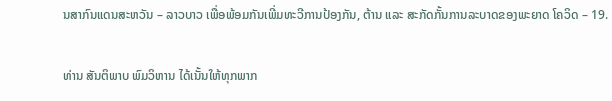ນສາກົນແດນສະຫວັນ – ລາວບາວ ເພື່ອພ້ອມກັນເພີ່ມທະວີການປ້ອງກັນ, ຕ້ານ ແລະ ສະກັດກັ້ນການລະບາດຂອງພະຍາດ ໂຄວິດ – 19.

ທ່ານ ສັນຕິພາບ ພົມວິຫານ ໄດ້ເນັ້ນໃຫ້ທຸກພາກ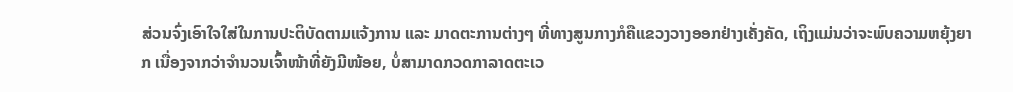ສ່ວນຈົ່ງເອົາໃຈໃສ່ໃນການປະຕິບັດຕາມແຈ້ງການ ແລະ ມາດຕະການຕ່າງໆ ທີ່ທາງສູນກາງກໍຄືແຂວງວາງອອກຢ່າງເຄັ່ງຄັດ, ເຖິງແມ່ນວ່າຈະພົບຄວາມຫຍຸ້ງຍາກ ເນື່ອງຈາກວ່າຈຳນວນເຈົ້າໜ້າທີ່ຍັງມີໜ້ອຍ, ບໍ່ສາມາດກວດກາລາດຕະເວ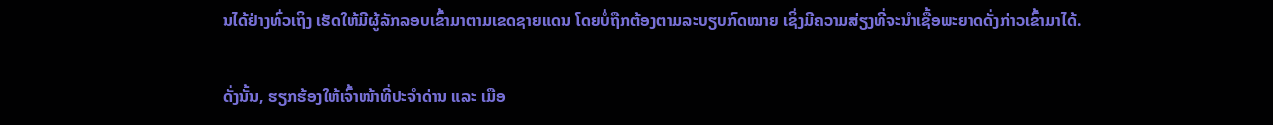ນໄດ້ຢ່າງທົ່ວເຖິງ ເຮັດໃຫ້ມີຜູ້ລັກລອບເຂົ້າມາຕາມເຂດຊາຍແດນ ໂດຍບໍ່ຖືກຕ້ອງຕາມລະບຽບກົດໝາຍ ເຊິ່ງມີຄວາມສ່ຽງທີ່ຈະນຳເຊື້ອພະຍາດດັ່ງກ່າວເຂົ້າມາໄດ້.

ດັ່ງນັ້ນ, ຮຽກຮ້ອງໃຫ້ເຈົ້າໜ້າທີ່ປະຈຳດ່ານ ແລະ ເມືອ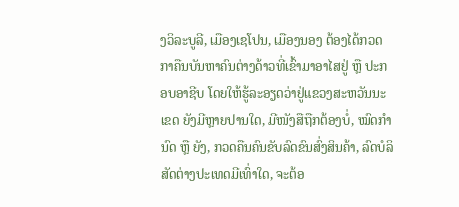ງວິລະບູລີ, ເມືອງເຊໂປນ, ເມືອງນອງ ຕ້ອງໄດ້ກວດກາຄືນບັນຫາຄົນຕ່າງດ້າວທີ່ເຂົ້າມາອາໄສຢູ່ ຫຼື ປະກອບອາຊີບ ໂດຍໃຫ້ຮູ້ລະອຽດວ່າຢູ່ແຂວງສະຫວັນນະເຂດ ຍັງມີຫຼາຍປານໃດ, ມີໜັງສືຖືກຕ້ອງບໍ່, ໝົດກຳນົດ ຫຼື ຍັງ, ກວດຄືນຄົນຂັບລົດຂົນສົ່ງສິນຄ້າ, ລົດບໍລິສັດຕ່າງປະເທດມີເທົ່າໃດ, ຈະຕ້ອ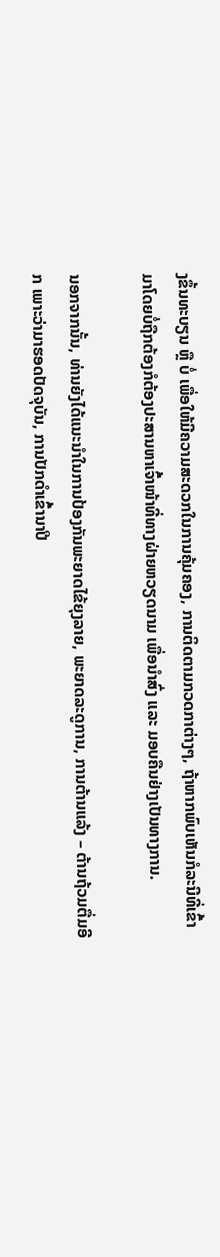ງຂຶ້ນທະບຽນ ຫຼື ບໍ່ ເພື່ອໃຫ້ມີຄວາມສະດວກໃນການຄຸ້ມຄອງ, ການຕິດຕາມກວດກາຕ່າງໆ, ຖ້າຫາກພົບເຫັນກໍລະນີທີ່ເຂົ້າມາໂດຍບໍ່ຖືກຕ້ອງກໍຕ້ອງປະສານຫາເຈົ້າໜ້າທີ່ທາງຝ່າຍຫວຽດນາມ ເພື່ອນຳສົ່ງ ແລະ ມອບຄືນຢ່າງເປັນທາງການ.

ນອກຈາກນັ້ນ, ທ່ານຍັງໄດ້ແນະນຳໃນການປ້ອງກັນພະຍາດໄຂ້ຍຸງລາຍ, ພະຍາດລະດູການ, ການຕ້ານແລ້ງ – ຕ້ານຖ້ວມຕື່ມອີກ ເພາະວ່າມາຮອດປັດຈຸບັນ, ການປັກດຳເຂົ້ານາປີ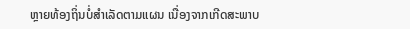ຫຼາຍທ້ອງຖິ່ນບໍ່ສຳເລັດຕາມແຜນ ເນື່ອງຈາກເກີດສະພາບ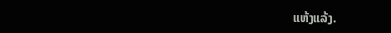ແຫ້ງແລ້ງ.